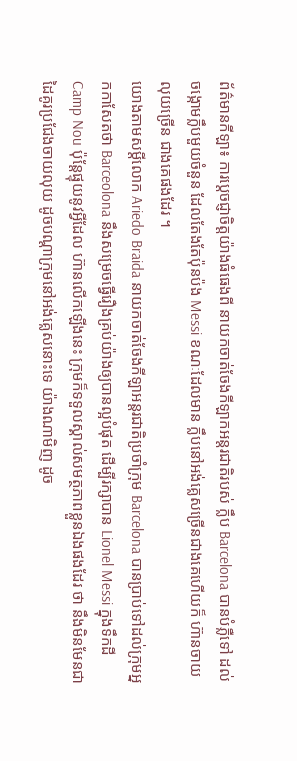ព័ត៌មានកីឡា៖ ការប្ដេចជ្ញាចិត្ដយ៉ាងធំធេងពី នាយកចាត់ចែងកីឡាកអន្ដរជាតិរបស់ ក្លឹប Barcelona បានបំភ្លឺទៅ ដល់ចង្កោមក្លឹបមួយចំនួន ដែលតែងតែប៉ុនប៉ង Messi ខណៈដែលមាន ក្លឹបនៅអង់គ្លេសច្រើនជាងគេហើយក៏ ហ៊ានចាយលុយច្រើន ជាងគេផងដែរ ។
យោងតាមសម្ដីលោក Ariedo Braida នាយកចាត់ចែងកីឡាអន្ដរជាតិប្រចាំក្រុម Barcelona បានប្រាប់ទៅដល់ក្រុមអ្នកកាសែតថា Barceolona នឹងសម្រេចធ្វើរឿងគ្រប់យ៉ាងឲ្យបានល្អបំផុត ដើម្បីរក្សាបាន Lionel Messi ក្នុងទឹកដី Camp Nou ប៉ុន្ដែផ្ទុយនូវអ្វីដែល ហ៊ានលើកឡើងនេះ ក្រុមក៏ទទួលស្គាល់សមត្ថភាពខ្លួនឯងផងដែរ ថា នឹងមិនមែនជា ដៃគូរប្រជែងចាយលុយ ដូចបណ្ដាក្រុមនៅអង់គ្លេសនោះទេ យ៉ាងណាមិញ ដូច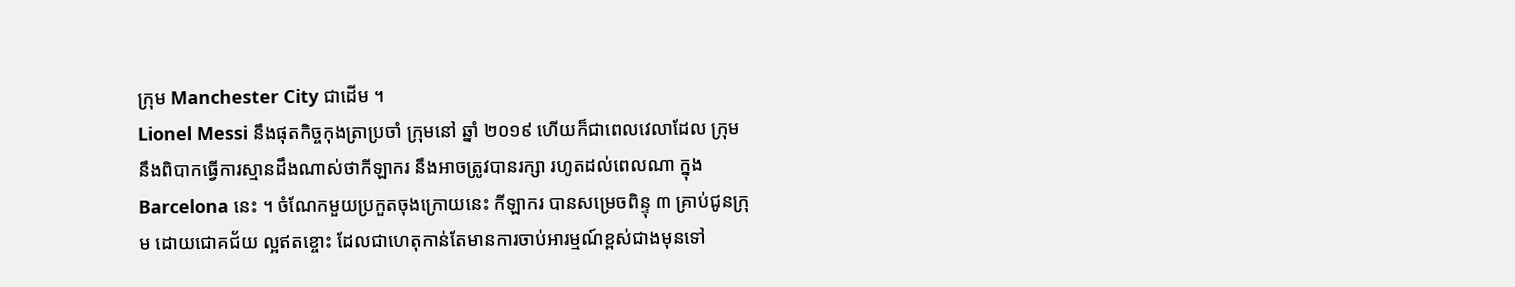ក្រុម Manchester City ជាដើម ។
Lionel Messi នឹងផុតកិច្ចកុងត្រាប្រចាំ ក្រុមនៅ ឆ្នាំ ២០១៩ ហើយក៏ជាពេលវេលាដែល ក្រុម នឹងពិបាកធ្វើការស្មានដឹងណាស់ថាកីឡាករ នឹងអាចត្រូវបានរក្សា រហូតដល់ពេលណា ក្នុង Barcelona នេះ ។ ចំណែកមួយប្រកួតចុងក្រោយនេះ កីឡាករ បានសម្រេចពិន្ទុ ៣ គ្រាប់ជូនក្រុម ដោយជោគជ័យ ល្អឥតខ្ចោះ ដែលជាហេតុកាន់តែមានការចាប់អារម្មណ៍ខ្ពស់ជាងមុនទៅ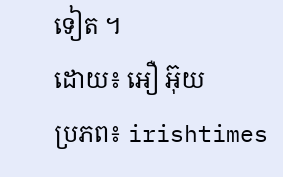ទៀត ។
ដោយ៖ អឿ អ៊ុយ
ប្រភព៖ irishtimes